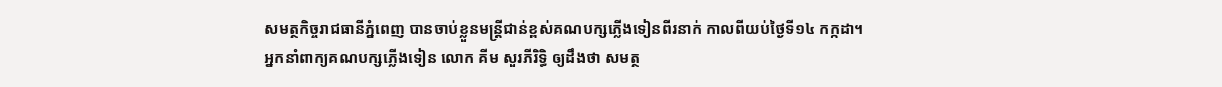សមត្ថកិច្ចរាជធានីភ្នំពេញ បានចាប់ខ្លួនមន្ត្រីជាន់ខ្ពស់គណបក្សភ្លើងទៀនពីរនាក់ កាលពីយប់ថ្ងៃទី១៤ កក្កដា។
អ្នកនាំពាក្យគណបក្សភ្លើងទៀន លោក គីម សួរភីរិទ្ធិ ឲ្យដឹងថា សមត្ថ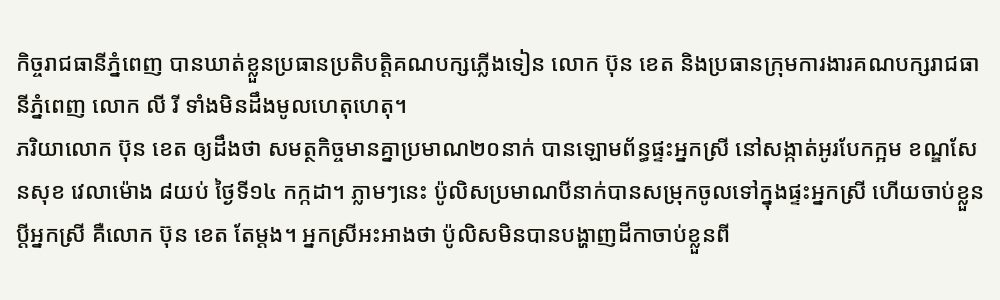កិច្ចរាជធានីភ្នំពេញ បានឃាត់ខ្លួនប្រធានប្រតិបត្តិគណបក្សភ្លើងទៀន លោក ប៊ុន ខេត និងប្រធានក្រុមការងារគណបក្សរាជធានីភ្នំពេញ លោក លី រី ទាំងមិនដឹងមូលហេតុហេតុ។
ភរិយាលោក ប៊ុន ខេត ឲ្យដឹងថា សមត្ថកិច្ចមានគ្នាប្រមាណ២០នាក់ បានឡោមព័ន្ធផ្ទះអ្នកស្រី នៅសង្កាត់អូរបែកក្អម ខណ្ឌសែនសុខ វេលាម៉ោង ៨យប់ ថ្ងៃទី១៤ កក្កដា។ ភ្លាមៗនេះ ប៉ូលិសប្រមាណបីនាក់បានសម្រុកចូលទៅក្នុងផ្ទះអ្នកស្រី ហើយចាប់ខ្លួនប្ដីអ្នកស្រី គឺលោក ប៊ុន ខេត តែម្ដង។ អ្នកស្រីអះអាងថា ប៉ូលិសមិនបានបង្ហាញដីកាចាប់ខ្លួនពី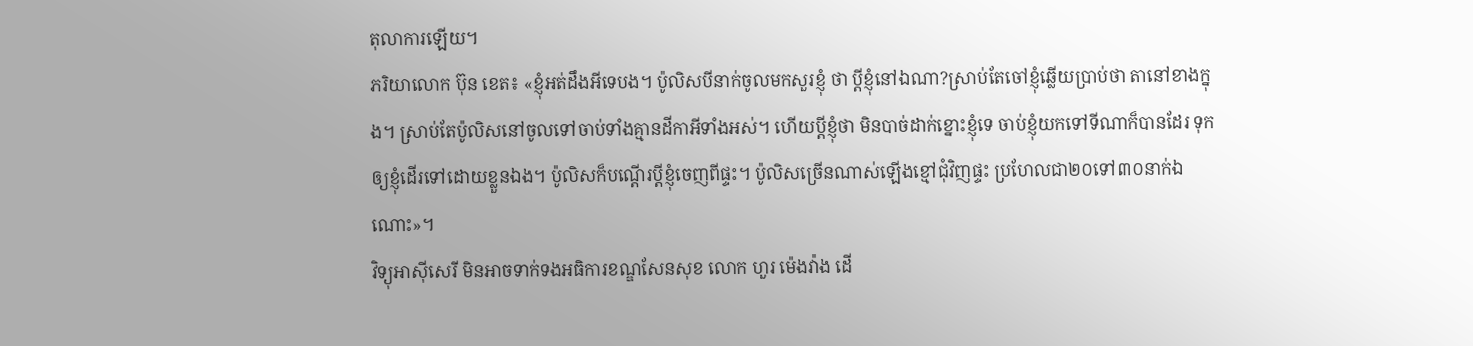តុលាការឡើយ។
ភរិយាលោក ប៊ុន ខេត៖ «ខ្ញុំអត់ដឹងអីទេបង។ ប៉ូលិសបីនាក់ចូលមកសួរខ្ញុំ ថា ប្ដីខ្ញុំនៅឯណា?ស្រាប់តែចៅខ្ញុំឆ្លើយប្រាប់ថា តានៅខាងក្នុង។ ស្រាប់តែប៉ូលិសនៅចូលទៅចាប់ទាំងគ្មានដីកាអីទាំងអស់។ ហើយប្ដីខ្ញុំថា មិនបាច់ដាក់ខ្នោះខ្ញុំទេ ចាប់ខ្ញុំយកទៅទីណាក៏បានដែរ ទុកឲ្យខ្ញុំដើរទៅដោយខ្លួនឯង។ ប៉ូលិសក៏បណ្ដើរប្ដីខ្ញុំចេញពីផ្ទះ។ ប៉ូលិសច្រើនណាស់ឡើងខ្មៅជុំវិញផ្ទះ ប្រហែលជា២០ទៅ៣០នាក់ឯណោះ»។
វិទ្យុអាស៊ីសេរី មិនអាចទាក់ទងអធិការខណ្ឌសែនសុខ លោក ហួរ ម៉េងវ៉ាង ដើ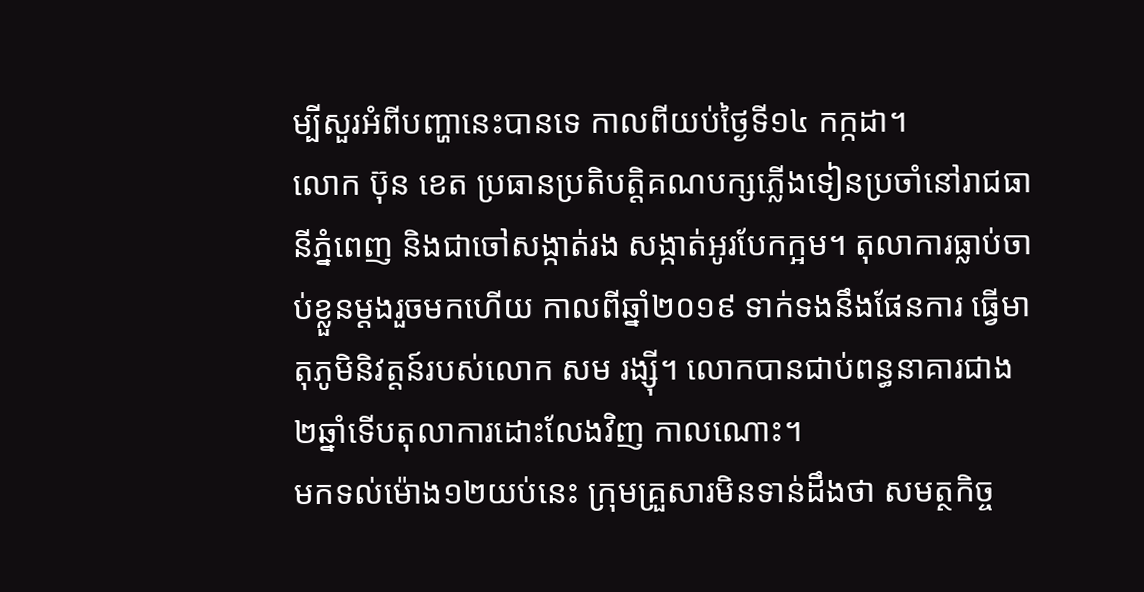ម្បីសួរអំពីបញ្ហានេះបានទេ កាលពីយប់ថ្ងៃទី១៤ កក្កដា។
លោក ប៊ុន ខេត ប្រធានប្រតិបត្តិគណបក្សភ្លើងទៀនប្រចាំនៅរាជធានីភ្នំពេញ និងជាចៅសង្កាត់រង សង្កាត់អូរបែកក្អម។ តុលាការធ្លាប់ចាប់ខ្លួនម្ដងរួចមកហើយ កាលពីឆ្នាំ២០១៩ ទាក់ទងនឹងផែនការ ធ្វើមាតុភូមិនិវត្តន៍របស់លោក សម រង្ស៊ី។ លោកបានជាប់ពន្ធនាគារជាង ២ឆ្នាំទើបតុលាការដោះលែងវិញ កាលណោះ។
មកទល់ម៉ោង១២យប់នេះ ក្រុមគ្រួសារមិនទាន់ដឹងថា សមត្ថកិច្ច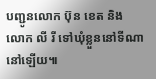បញ្ជូនលោក ប៊ុន ខេត និង លោក លី រី ទៅឃុំខ្លួននៅទីណានៅឡើយ៕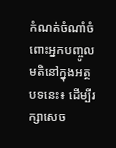កំណត់ចំណាំចំពោះអ្នកបញ្ចូលមតិនៅក្នុងអត្ថបទនេះ៖ ដើម្បីរក្សាសេច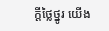ក្ដីថ្លៃថ្នូរ យើង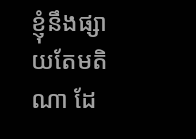ខ្ញុំនឹងផ្សាយតែមតិណា ដែ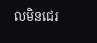លមិនជេរ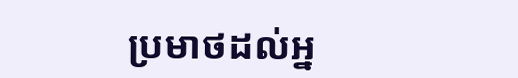ប្រមាថដល់អ្ន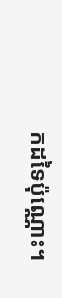កដទៃប៉ុណ្ណោះ។